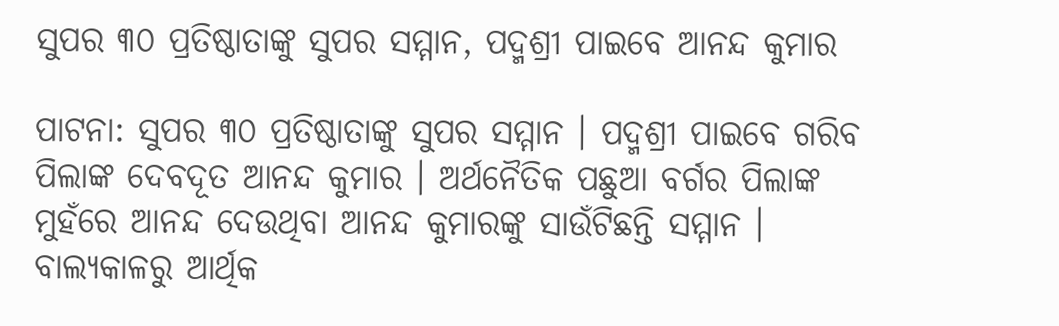ସୁପର ୩୦ ପ୍ରତିଷ୍ଠାତାଙ୍କୁ ସୁପର ସମ୍ମାନ, ପଦ୍ମଶ୍ରୀ ପାଇବେ ଆନନ୍ଦ କୁମାର

ପାଟନା: ସୁପର ୩୦ ପ୍ରତିଷ୍ଠାତାଙ୍କୁ ସୁପର ସମ୍ମାନ । ପଦ୍ମଶ୍ରୀ ପାଇବେ ଗରିବ ପିଲାଙ୍କ ଦେବଦୂତ ଆନନ୍ଦ କୁମାର । ଅର୍ଥନୈତିକ ପଛୁଆ ବର୍ଗର ପିଲାଙ୍କ ମୁହଁରେ ଆନନ୍ଦ ଦେଉଥିବା ଆନନ୍ଦ କୁମାରଙ୍କୁ ସାଉଁଟିଛନ୍ତି ସମ୍ମାନ । ବାଲ୍ୟକାଳରୁ ଆର୍ଥିକ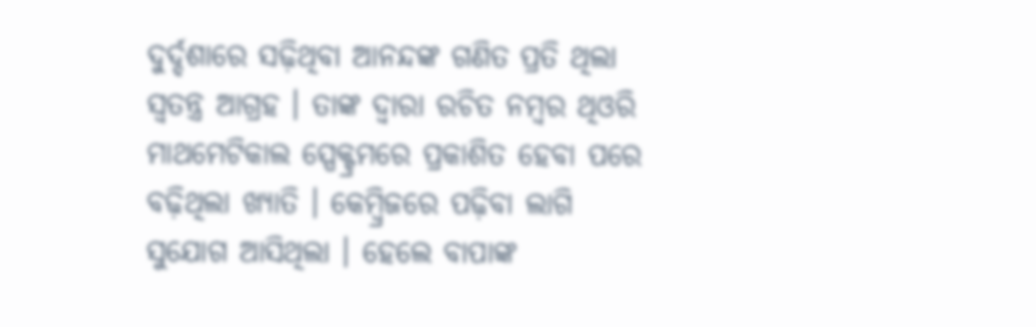ଦୁର୍ଦ୍ଦଶାରେ ସଢ଼ିଥିବା ଆନନ୍ଦଙ୍କ ଗଣିତ ପ୍ରତି ଥିଲା ସ୍ବତନ୍ତ୍ର ଆଗ୍ରହ । ତାଙ୍କ ଦ୍ବାରା ରଚିତ ନମ୍ବର ଥିଓରି ମାଥମେଟିକାଲ ସ୍ପେକ୍ଟ୍ରମରେ ପ୍ରକାଶିତ ହେବା ପରେ ବଢ଼ିଥିଲା ଖ୍ୟାତି । କେମ୍ବ୍ରିଜରେ ପଢ଼ିବା ଲାଗି ସୁଯୋଗ ଆସିଥିଲା । ହେଲେ ବାପାଙ୍କ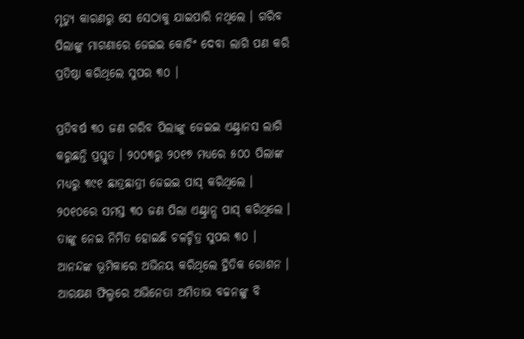ମୃତ୍ୟୁ କାରଣରୁ ସେ ସେଠାକୁ ଯାଇପାରି ନଥିଲେ । ଗରିବ ପିଲାଙ୍କୁ ମାଗଣାରେ ଜେଇଇ କୋଚିଂ ଦେବା ଲାଗି ପଣ କରି ପ୍ରତିଷ୍ଠା କରିଥିଲେ ସୁପର ୩୦ ।

ପ୍ରତିବର୍ଷ ୩୦ ଜଣ ଗରିବ ପିଲାଙ୍କୁ ଜେଇଇ ଏଣ୍ଟ୍ରାନସ ଲାଗି କରୁଛନ୍ତି ପ୍ରସ୍ତୁତ । ୨୦୦୩ରୁ ୨୦୧୭ ମଧ୍ୟରେ ୫୦୦ ପିଲାଙ୍କ ମଧ୍ୟରୁ ୩୯୧ ଛାତ୍ରଛାତ୍ରୀ ଜେଇଇ ପାସ୍ କରିଥିଲେ । ୨୦୧୦ରେ ସମସ୍ତ ୩୦ ଜଣ ପିଲା ଏଣ୍ଟ୍ରାନ୍ସ ପାସ୍ କରିଥିଲେ । ତାଙ୍କୁ ନେଇ ନିର୍ମିତ ହୋଇଛି ଚଳଚ୍ଚିତ୍ର ସୁପର ୩୦ । ଆନନ୍ଦଙ୍କ ଭୂମିକାରେ ଅଭିନୟ କରିଥିଲେ ହ୍ରିତିକ ରୋଶନ । ଆରକ୍ଷଣ ଫିଲ୍ମରେ ଅଭିନେତା ଅମିତାଭ ବଚ୍ଚନଙ୍କୁ ବି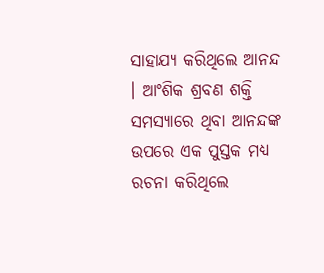ସାହାଯ୍ୟ କରିଥିଲେ ଆନନ୍ଦ । ଆଂଶିକ ଶ୍ରବଣ ଶକ୍ତି ସମସ୍ୟାରେ ଥିବା ଆନନ୍ଦଙ୍କ ଉପରେ ଏକ ପୁସ୍ତକ ମଧ୍ୟ ରଚନା କରିଥିଲେ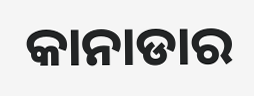କାନାଡାର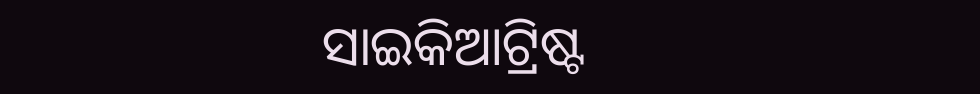ସାଇକିଆଟ୍ରିଷ୍ଟ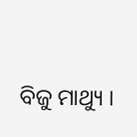ବିଜୁ ମାଥ୍ୟୁ ।